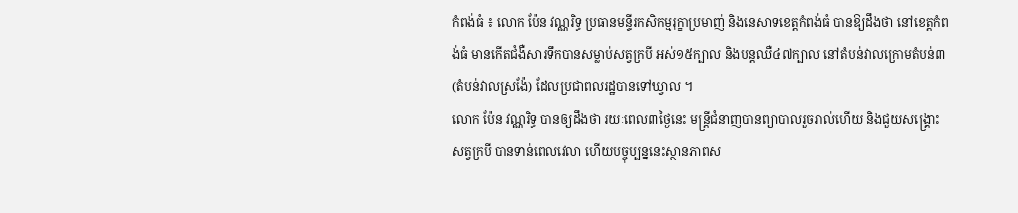កំពង់ធំ ៖ លោក ប៉ែន វណ្ណរិទ្ធ ប្រធានមន្ទីរកសិកម្មរុក្ខាប្រមាញ់ និងនេសាទខេត្តកំពង់ធំ បានឱ្យដឹងថា នៅខេត្តកំពង់ធំ មានកើតជំងឺសារទឹកបានសម្លាប់សត្វក្របី អស់១៥ក្បាល និងបន្តឈឺ៤៧ក្បាល នៅតំបន់វាលក្រោមតំបន់៣ (តំបន់វាលស្រង៉ែ) ដែលប្រជាពលរដ្ឋបានទៅឃ្វាល ។
លោក ប៉ែន វណ្ណរិទ្ធ បានឲ្យដឹងថា រយៈពេល៣ថ្ងៃនេះ មន្ត្រីជំនាញបានព្យាបាលរួចរាល់ហើយ និងជួយសង្គ្រោះសត្វក្របី បានទាន់ពេលវេលា ហើយបច្ចុប្បន្ននេះស្ថានភាពស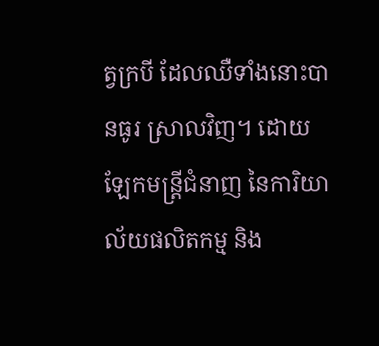ត្វក្របី ដែលឈឺទាំងនោះបានធូរ ស្រាលវិញ។ ដោយឡែកមន្ត្រីជំនាញ នៃការិយាល័យផលិតកម្ម និង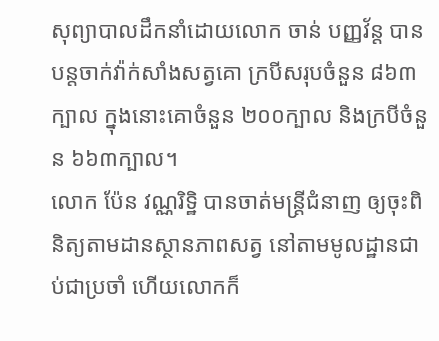សុព្យាបាលដឹកនាំដោយលោក ចាន់ បញ្ញវ័ន្ត បានបន្តចាក់វ៉ាក់សាំងសត្វគោ ក្របីសរុបចំនួន ៨៦៣ ក្បាល ក្នុងនោះគោចំនួន ២០០ក្បាល និងក្របីចំនួន ៦៦៣ក្បាល។
លោក ប៉ែន វណ្ណរិទ្ឋិ បានចាត់មន្ត្រីជំនាញ ឲ្យចុះពិនិត្យតាមដានស្ថានភាពសត្វ នៅតាមមូលដ្ឋានជាប់ជាប្រចាំ ហើយលោកក៏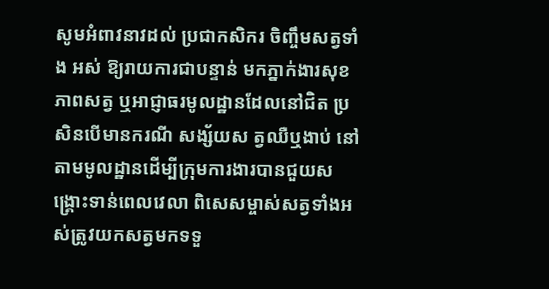សូមអំពាវនាវដល់ ប្រជាកសិករ ចិញ្ចឹមសត្វទាំង អស់ ឱ្យរាយការជាបន្ទាន់ មកភ្នាក់ងារសុខភាពសត្វ ឬអាជ្ញាធរមូលដ្ឋានដែលនៅជិត ប្រសិនបើមានករណី សង្ស័យស ត្វឈឺឬងាប់ នៅតាមមូលដ្ឋានដើម្បីក្រុមការងារបានជួយសង្គ្រោះទាន់ពេលវេលា ពិសេសម្ចាស់សត្វទាំងអស់ត្រូវយកសត្វមកទទួ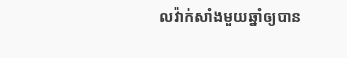លវ៉ាក់សាំងមួយឆ្នាំឲ្យបាន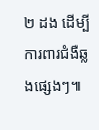២ ដង ដើម្បីការពារជំងឺឆ្លងផ្សេងៗ៕